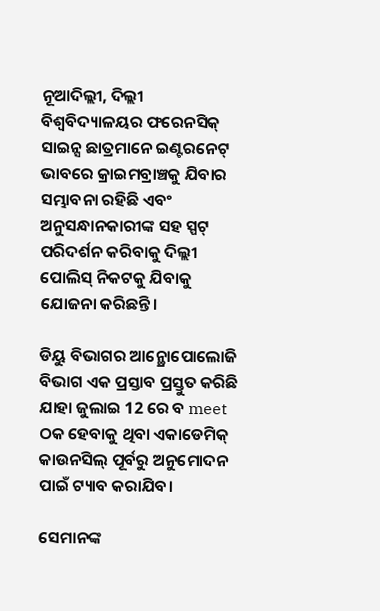ନୂଆଦିଲ୍ଲୀ, ଦିଲ୍ଲୀ ବିଶ୍ୱବିଦ୍ୟାଳୟର ଫରେନସିକ୍ ସାଇନ୍ସ ଛାତ୍ରମାନେ ଇଣ୍ଟରନେଟ୍ ଭାବରେ କ୍ରାଇମବ୍ରାଞ୍ଚକୁ ଯିବାର ସମ୍ଭାବନା ରହିଛି ଏବଂ ଅନୁସନ୍ଧାନକାରୀଙ୍କ ସହ ସ୍ପଟ୍ ପରିଦର୍ଶନ କରିବାକୁ ଦିଲ୍ଲୀ ପୋଲିସ୍ ନିକଟକୁ ଯିବାକୁ ଯୋଜନା କରିଛନ୍ତି।

ଡିୟୁ ବିଭାଗର ଆନ୍ଥ୍ରୋପୋଲୋଜି ବିଭାଗ ଏକ ପ୍ରସ୍ତାବ ପ୍ରସ୍ତୁତ କରିଛି ଯାହା ଜୁଲାଇ 12 ରେ ବ meet ଠକ ହେବାକୁ ଥିବା ଏକାଡେମିକ୍ କାଉନସିଲ୍ ପୂର୍ବରୁ ଅନୁମୋଦନ ପାଇଁ ଟ୍ୟାବ କରାଯିବ।

ସେମାନଙ୍କ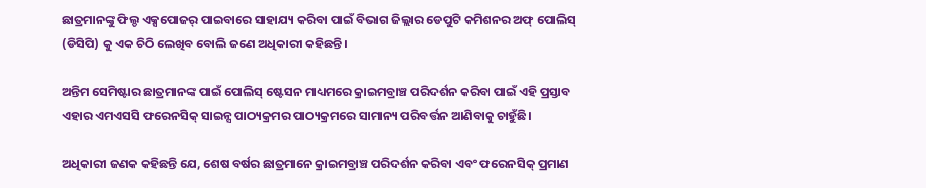ଛାତ୍ରମାନଙ୍କୁ ଫିଲ୍ଡ ଏକ୍ସପୋଜର୍ ପାଇବାରେ ସାହାଯ୍ୟ କରିବା ପାଇଁ ବିଭାଗ ଜିଲ୍ଲାର ଡେପୁଟି କମିଶନର ଅଫ୍ ପୋଲିସ୍ (ଡିସିପି) କୁ ଏକ ଚିଠି ଲେଖିବ ବୋଲି ଜଣେ ଅଧିକାରୀ କହିଛନ୍ତି।

ଅନ୍ତିମ ସେମିଷ୍ଟାର ଛାତ୍ରମାନଙ୍କ ପାଇଁ ପୋଲିସ୍ ଷ୍ଟେସନ ମାଧ୍ୟମରେ କ୍ରାଇମବ୍ରାଞ୍ଚ ପରିଦର୍ଶନ କରିବା ପାଇଁ ଏହି ପ୍ରସ୍ତାବ ଏହାର ଏମଏସସି ଫରେନସିକ୍ ସାଇନ୍ସ ପାଠ୍ୟକ୍ରମର ପାଠ୍ୟକ୍ରମରେ ସାମାନ୍ୟ ପରିବର୍ତ୍ତନ ଆଣିବାକୁ ଚାହୁଁଛି।

ଅଧିକାରୀ ଜଣକ କହିଛନ୍ତି ଯେ, ଶେଷ ବର୍ଷର ଛାତ୍ରମାନେ କ୍ରାଇମବ୍ରାଞ୍ଚ ପରିଦର୍ଶନ କରିବା ଏବଂ ଫରେନସିକ୍ ପ୍ରମାଣ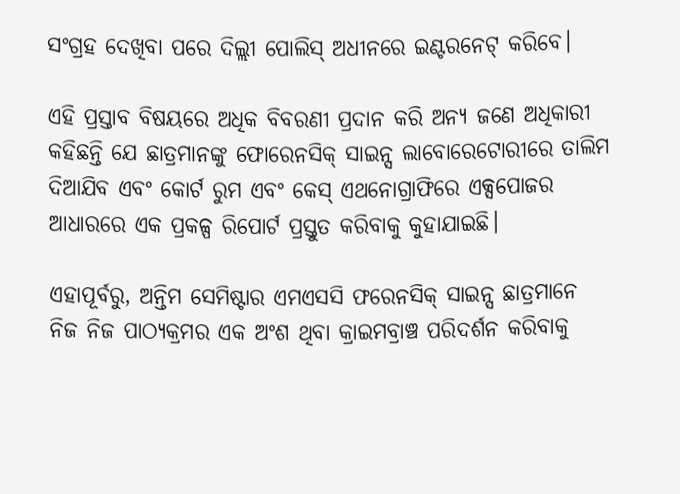ସଂଗ୍ରହ ଦେଖିବା ପରେ ଦିଲ୍ଲୀ ପୋଲିସ୍ ଅଧୀନରେ ଇଣ୍ଟରନେଟ୍ କରିବେ।

ଏହି ପ୍ରସ୍ତାବ ବିଷୟରେ ଅଧିକ ବିବରଣୀ ପ୍ରଦାନ କରି ଅନ୍ୟ ଜଣେ ଅଧିକାରୀ କହିଛନ୍ତି ଯେ ଛାତ୍ରମାନଙ୍କୁ ଫୋରେନସିକ୍ ସାଇନ୍ସ ଲାବୋରେଟୋରୀରେ ତାଲିମ ଦିଆଯିବ ଏବଂ କୋର୍ଟ ରୁମ ଏବଂ କେସ୍ ଏଥନୋଗ୍ରାଫିରେ ଏକ୍ସପୋଜର ଆଧାରରେ ଏକ ପ୍ରକଳ୍ପ ରିପୋର୍ଟ ପ୍ରସ୍ତୁତ କରିବାକୁ କୁହାଯାଇଛି।

ଏହାପୂର୍ବରୁ, ଅନ୍ତିମ ସେମିଷ୍ଟାର ଏମଏସସି ଫରେନସିକ୍ ସାଇନ୍ସ ଛାତ୍ରମାନେ ନିଜ ନିଜ ପାଠ୍ୟକ୍ରମର ଏକ ଅଂଶ ଥିବା କ୍ରାଇମବ୍ରାଞ୍ଚ ପରିଦର୍ଶନ କରିବାକୁ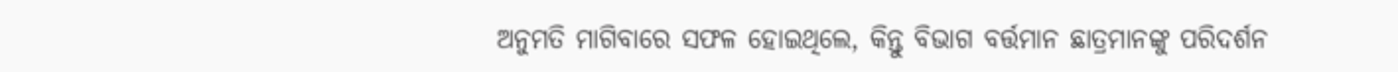ଅନୁମତି ମାଗିବାରେ ସଫଳ ହୋଇଥିଲେ, କିନ୍ତୁ ବିଭାଗ ବର୍ତ୍ତମାନ ଛାତ୍ରମାନଙ୍କୁ ପରିଦର୍ଶନ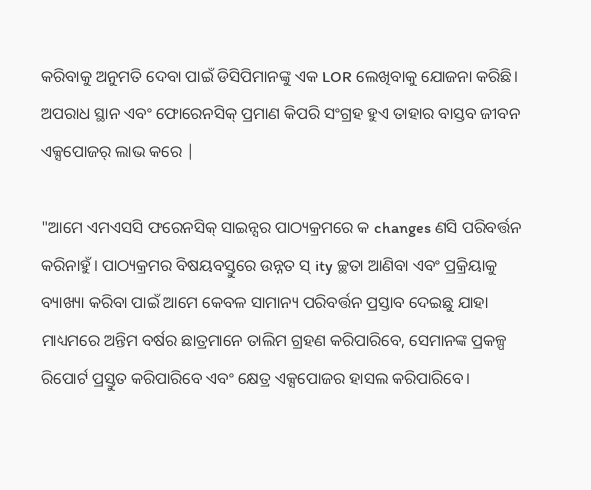କରିବାକୁ ଅନୁମତି ଦେବା ପାଇଁ ଡିସିପିମାନଙ୍କୁ ଏକ LOR ଲେଖିବାକୁ ଯୋଜନା କରିଛି। ଅପରାଧ ସ୍ଥାନ ଏବଂ ଫୋରେନସିକ୍ ପ୍ରମାଣ କିପରି ସଂଗ୍ରହ ହୁଏ ତାହାର ବାସ୍ତବ ଜୀବନ ଏକ୍ସପୋଜର୍ ଲାଭ କରେ |

"ଆମେ ଏମଏସସି ଫରେନସିକ୍ ସାଇନ୍ସର ପାଠ୍ୟକ୍ରମରେ କ changes ଣସି ପରିବର୍ତ୍ତନ କରିନାହୁଁ। ପାଠ୍ୟକ୍ରମର ବିଷୟବସ୍ତୁରେ ଉନ୍ନତ ସ୍ ity ଚ୍ଛତା ଆଣିବା ଏବଂ ପ୍ରକ୍ରିୟାକୁ ବ୍ୟାଖ୍ୟା କରିବା ପାଇଁ ଆମେ କେବଳ ସାମାନ୍ୟ ପରିବର୍ତ୍ତନ ପ୍ରସ୍ତାବ ଦେଇଛୁ ଯାହା ମାଧ୍ୟମରେ ଅନ୍ତିମ ବର୍ଷର ଛାତ୍ରମାନେ ତାଲିମ ଗ୍ରହଣ କରିପାରିବେ, ସେମାନଙ୍କ ପ୍ରକଳ୍ପ ରିପୋର୍ଟ ପ୍ରସ୍ତୁତ କରିପାରିବେ ଏବଂ କ୍ଷେତ୍ର ଏକ୍ସପୋଜର ହାସଲ କରିପାରିବେ।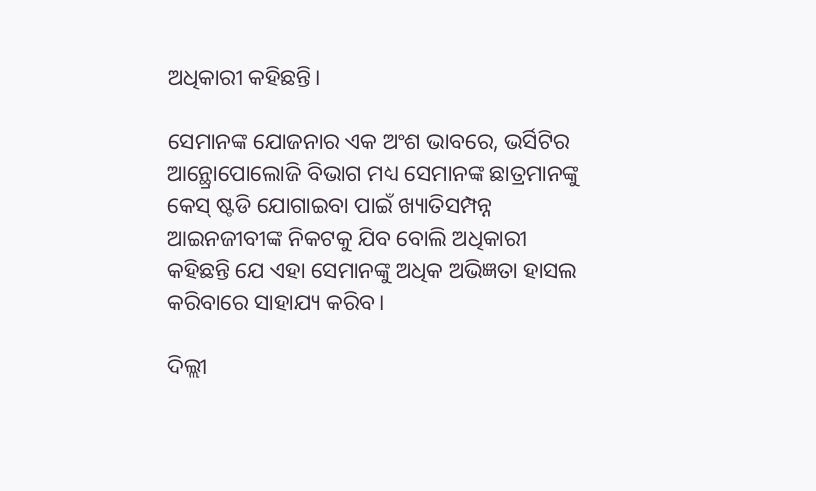ଅଧିକାରୀ କହିଛନ୍ତି।

ସେମାନଙ୍କ ଯୋଜନାର ଏକ ଅଂଶ ଭାବରେ, ଭର୍ସିଟିର ଆନ୍ଥ୍ରୋପୋଲୋଜି ବିଭାଗ ମଧ୍ୟ ସେମାନଙ୍କ ଛାତ୍ରମାନଙ୍କୁ କେସ୍ ଷ୍ଟଡି ଯୋଗାଇବା ପାଇଁ ଖ୍ୟାତିସମ୍ପନ୍ନ ଆଇନଜୀବୀଙ୍କ ନିକଟକୁ ଯିବ ବୋଲି ଅଧିକାରୀ କହିଛନ୍ତି ଯେ ଏହା ସେମାନଙ୍କୁ ଅଧିକ ଅଭିଜ୍ଞତା ହାସଲ କରିବାରେ ସାହାଯ୍ୟ କରିବ।

ଦିଲ୍ଲୀ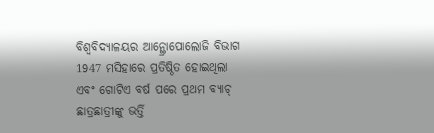ବିଶ୍ୱବିଦ୍ୟାଳୟର ଆନ୍ଥ୍ରୋପୋଲୋଜି ବିଭାଗ 1947 ମସିହାରେ ପ୍ରତିଷ୍ଠିତ ହୋଇଥିଲା ଏବଂ ଗୋଟିଏ ବର୍ଷ ପରେ ପ୍ରଥମ ବ୍ୟାଚ୍ ଛାତ୍ରଛାତ୍ରୀଙ୍କୁ ଭର୍ତ୍ତି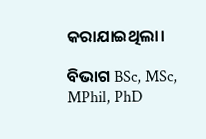କରାଯାଇଥିଲା।

ବିଭାଗ BSc, MSc, MPhil, PhD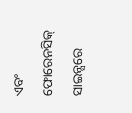ଏବଂ ଫୋରେନସିକ୍ ସାଇନ୍ସରେ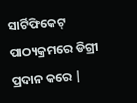ସାର୍ଟିଫିକେଟ୍ ପାଠ୍ୟକ୍ରମରେ ଡିଗ୍ରୀ ପ୍ରଦାନ କରେ |